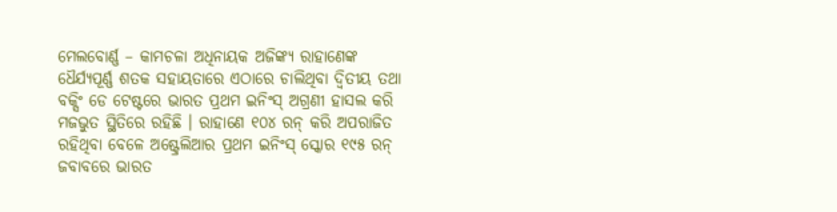ମେଲବୋର୍ଣ୍ଣ – କାମଚଳା ଅଧିନାୟକ ଅଜିଙ୍କ୍ୟ ରାହାଣେଙ୍କ ଧୈର୍ଯ୍ୟପୂର୍ଣ୍ଣ ଶତକ ସହାୟତାରେ ଏଠାରେ ଚାଲିଥିବା ଦ୍ୱିତୀୟ ତଥା ବକ୍ସିଂ ଡେ ଟେଷ୍ଟରେ ଭାରତ ପ୍ରଥମ ଇନିଂସ୍ ଅଗ୍ରଣୀ ହାସଲ କରି ମଜଭୁତ ସ୍ଥିତିରେ ରହିଛି । ରାହାଣେ ୧୦୪ ରନ୍ କରି ଅପରାଜିତ ରହିଥିବା ବେଳେ ଅଷ୍ଟ୍ରେଲିଆର ପ୍ରଥମ ଇନିଂସ୍ ସ୍କୋର ୧୯୫ ରନ୍ ଜବାବରେ ଭାରତ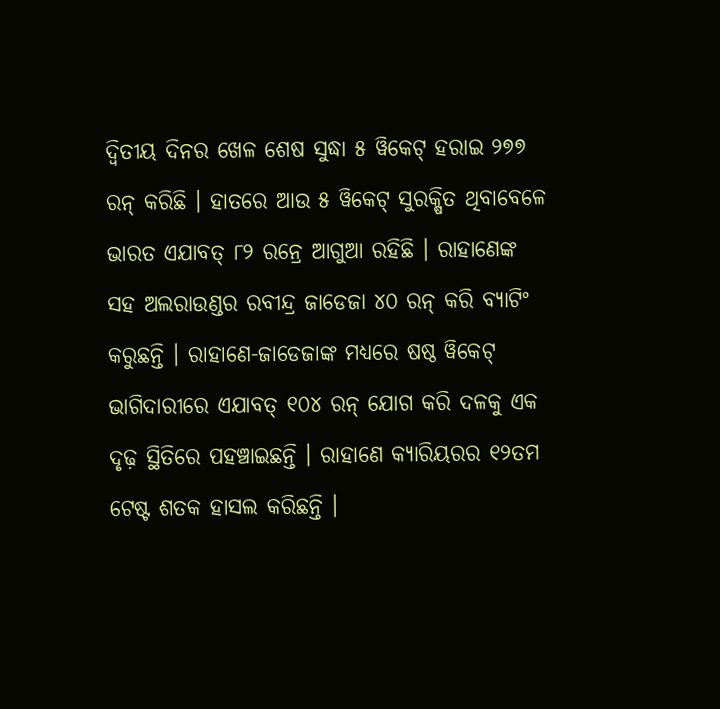ଦ୍ୱିତୀୟ ଦିନର ଖେଳ ଶେଷ ସୁଦ୍ଧା ୫ ୱିକେଟ୍ ହରାଇ ୨୭୭ ରନ୍ କରିଛି । ହାତରେ ଆଉ ୫ ୱିକେଟ୍ ସୁରକ୍ଷିତ ଥିବାବେଳେ ଭାରତ ଏଯାବତ୍ ୮୨ ରନ୍ରେ ଆଗୁଆ ରହିଛି । ରାହାଣେଙ୍କ ସହ ଅଲରାଉଣ୍ଡର ରବୀନ୍ଦ୍ର ଜାଡେଜା ୪୦ ରନ୍ କରି ବ୍ୟାଟିଂ କରୁଛନ୍ତି । ରାହାଣେ-ଜାଡେଜାଙ୍କ ମଧ୍ୟରେ ଷଷ୍ଠ ୱିକେଟ୍ ଭାଗିଦାରୀରେ ଏଯାବତ୍ ୧୦୪ ରନ୍ ଯୋଗ କରି ଦଳକୁ ଏକ ଦୃଢ଼ ସ୍ଥିତିରେ ପହଞ୍ଚାଇଛନ୍ତି । ରାହାଣେ କ୍ୟାରିୟରର ୧୨ତମ ଟେଷ୍ଟ ଶତକ ହାସଲ କରିଛନ୍ତି ।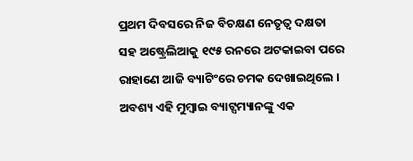ପ୍ରଥମ ଦିବସରେ ନିଜ ବିଚକ୍ଷଣ ନେତୃତ୍ୱ ଦକ୍ଷତା ସହ ଅଷ୍ଟ୍ରେଲିଆକୁ ୧୯୫ ରନରେ ଅଟକାଇବା ପରେ ରାହାଣେ ଆଜି ବ୍ୟାଟିଂରେ ଚମକ ଦେଖାଇଥିଲେ । ଅବଶ୍ୟ ଏହି ମୁମ୍ବାଇ ବ୍ୟାଟ୍ସମ୍ୟାନଙ୍କୁ ଏକ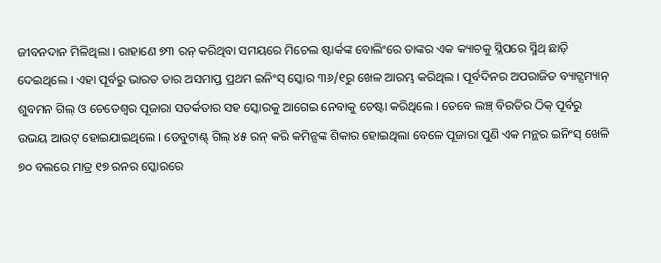ଜୀବନଦାନ ମିଳିଥିଲା । ରାହାଣେ ୭୩ ରନ୍ କରିଥିବା ସମୟରେ ମିଚେଲ ଷ୍ଟାର୍କଙ୍କ ବୋଲିଂରେ ତାଙ୍କର ଏକ କ୍ୟାଚକୁ ସ୍ଲିପରେ ସ୍ମିଥ୍ ଛାଡ଼ି ଦେଇଥିଲେ । ଏହା ପୂର୍ବରୁ ଭାରତ ତାର ଅସମାପ୍ତ ପ୍ରଥମ ଇନିଂସ୍ ସ୍କୋର ୩୬/୧ରୁ ଖେଳ ଆରମ୍ଭ କରିଥିଲ । ପୂର୍ବଦିନର ଅପରାଜିତ ବ୍ୟାଟ୍ସମ୍ୟାନ୍ ଶୁବମନ ଗିଲ୍ ଓ ଚେତେଶ୍ୱର ପୂଜାରା ସତର୍କତାର ସହ ସ୍କୋରକୁ ଆଗେଇ ନେବାକୁ ଚେଷ୍ଟା କରିଥିଲେ । ତେବେ ଲଞ୍ଚ୍ ବିରତିର ଠିକ୍ ପୂର୍ବରୁ ଉଭୟ ଆଉଟ୍ ହୋଇଯାଇଥିଲେ । ଡେବୁଟାଣ୍ଟ୍ ଗିଲ୍ ୪୫ ରନ୍ କରି କମିନ୍ସଙ୍କ ଶିକାର ହୋଇଥିଲା ବେଳେ ପୂଜାରା ପୁଣି ଏକ ମନ୍ଥର ଇନିଂସ୍ ଖେଳି ୭୦ ବଲରେ ମାତ୍ର ୧୭ ରନର ସ୍କୋରରେ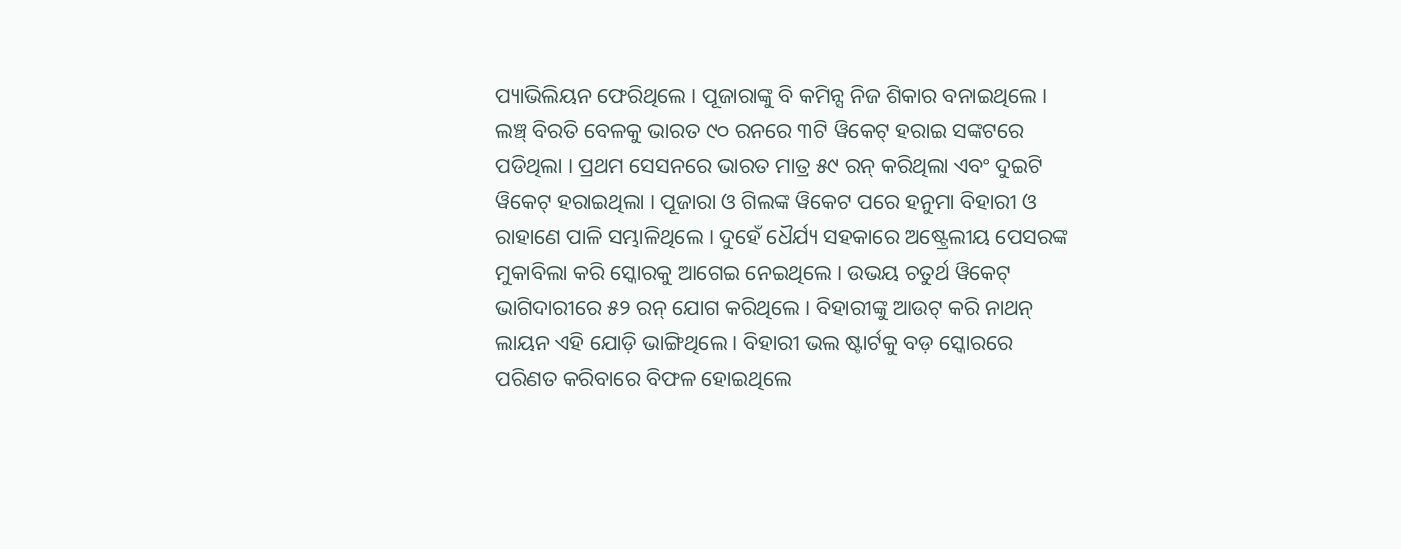ପ୍ୟାଭିଲିୟନ ଫେରିଥିଲେ । ପୂଜାରାଙ୍କୁ ବି କମିନ୍ସ ନିଜ ଶିକାର ବନାଇଥିଲେ । ଲଞ୍ଚ୍ ବିରତି ବେଳକୁ ଭାରତ ୯୦ ରନରେ ୩ଟି ୱିକେଟ୍ ହରାଇ ସଙ୍କଟରେ ପଡିଥିଲା । ପ୍ରଥମ ସେସନରେ ଭାରତ ମାତ୍ର ୫୯ ରନ୍ କରିଥିଲା ଏବଂ ଦୁଇଟି ୱିକେଟ୍ ହରାଇଥିଲା । ପୂଜାରା ଓ ଗିଲଙ୍କ ୱିକେଟ ପରେ ହନୁମା ବିହାରୀ ଓ ରାହାଣେ ପାଳି ସମ୍ଭାଳିଥିଲେ । ଦୁହେଁ ଧୈର୍ଯ୍ୟ ସହକାରେ ଅଷ୍ଟ୍ରେଲୀୟ ପେସରଙ୍କ ମୁକାବିଲା କରି ସ୍କୋରକୁ ଆଗେଇ ନେଇଥିଲେ । ଉଭୟ ଚତୁର୍ଥ ୱିକେଟ୍ ଭାଗିଦାରୀରେ ୫୨ ରନ୍ ଯୋଗ କରିଥିଲେ । ବିହାରୀଙ୍କୁ ଆଉଟ୍ କରି ନାଥନ୍ ଲାୟନ ଏହି ଯୋଡ଼ି ଭାଙ୍ଗିଥିଲେ । ବିହାରୀ ଭଲ ଷ୍ଟାର୍ଟକୁ ବଡ଼ ସ୍କୋରରେ ପରିଣତ କରିବାରେ ବିଫଳ ହୋଇଥିଲେ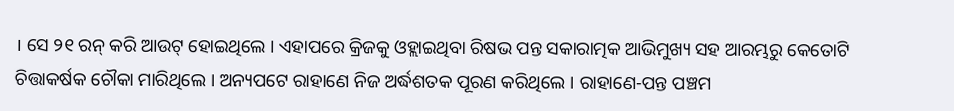। ସେ ୨୧ ରନ୍ କରି ଆଉଟ୍ ହୋଇଥିଲେ । ଏହାପରେ କ୍ରିଜକୁ ଓହ୍ଲାଇଥିବା ରିଷଭ ପନ୍ତ ସକାରାତ୍ମକ ଆଭିମୁଖ୍ୟ ସହ ଆରମ୍ଭରୁ କେତୋଟି ଚିତ୍ତାକର୍ଷକ ଚୌକା ମାରିଥିଲେ । ଅନ୍ୟପଟେ ରାହାଣେ ନିଜ ଅର୍ଦ୍ଧଶତକ ପୂରଣ କରିଥିଲେ । ରାହାଣେ-ପନ୍ତ ପଞ୍ଚମ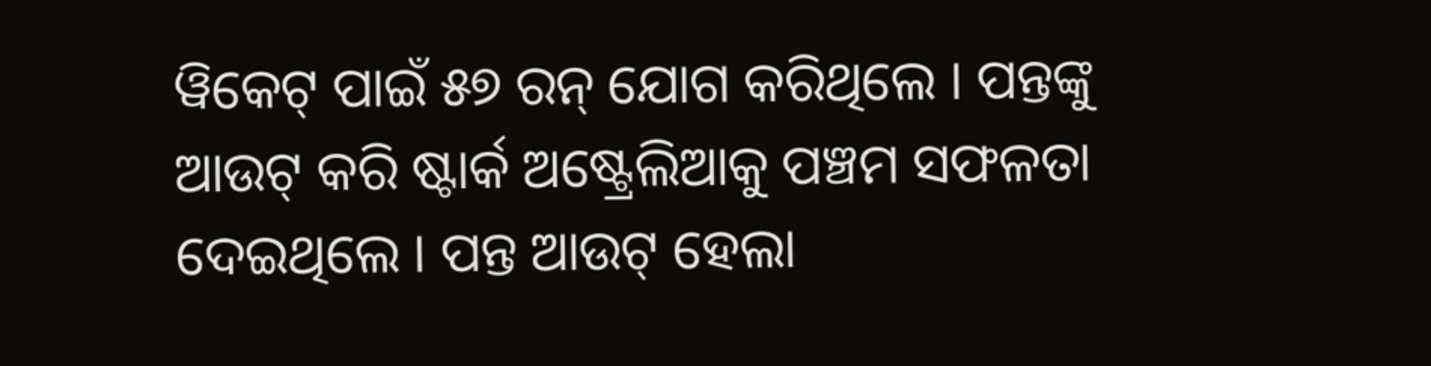ୱିକେଟ୍ ପାଇଁ ୫୭ ରନ୍ ଯୋଗ କରିଥିଲେ । ପନ୍ତଙ୍କୁ ଆଉଟ୍ କରି ଷ୍ଟାର୍କ ଅଷ୍ଟ୍ରେଲିଆକୁ ପଞ୍ଚମ ସଫଳତା ଦେଇଥିଲେ । ପନ୍ତ ଆଉଟ୍ ହେଲା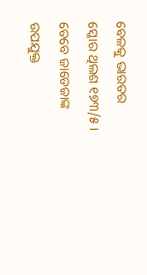ବେଳକୁ ଭାରତର ସ୍କୋର ଥିଲଶ ୧୭୩/୫ । ତେବେ ଜାଡେଜାଙ୍କ ଉପଯୁକ୍ତ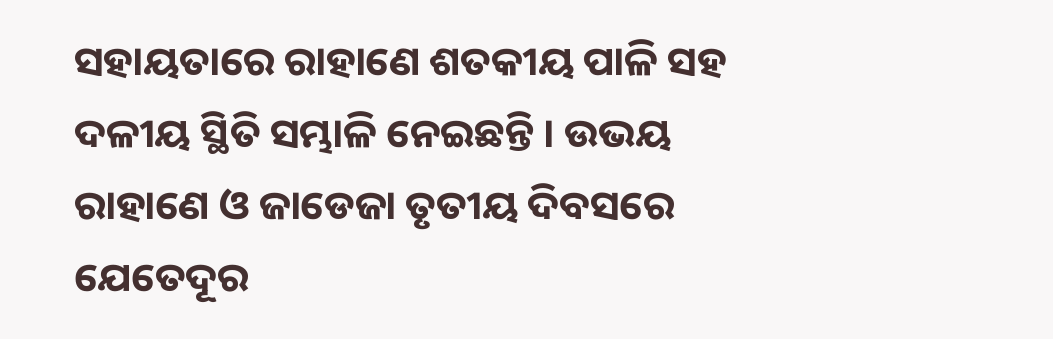ସହାୟତାରେ ରାହାଣେ ଶତକୀୟ ପାଳି ସହ ଦଳୀୟ ସ୍ଥିତି ସମ୍ଭାଳି ନେଇଛନ୍ତି । ଉଭୟ ରାହାଣେ ଓ ଜାଡେଜା ତୃତୀୟ ଦିବସରେ ଯେତେଦୂର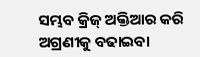ସମ୍ଭବ କ୍ରିଜ୍ ଅକ୍ତିଆର କରି ଅଗ୍ରଣୀକୁ ବଢାଇବା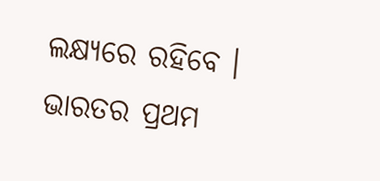ଲକ୍ଷ୍ୟରେ ରହିବେ । ଭାରତର ପ୍ରଥମ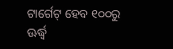ଟାର୍ଗେଟ୍ ହେବ ୧୦୦ରୁ ଊର୍ଦ୍ଧ୍ୱ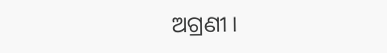ଅଗ୍ରଣୀ ।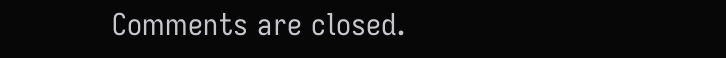Comments are closed.